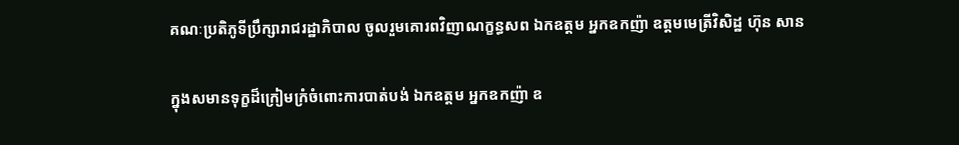គណៈប្រតិភូទីប្រឹក្សារាជរដ្ឋាភិបាល ចូលរួមគោរពវិញាណក្ខន្ធសព ឯកឧត្តម អ្នកឧកញ៉ា ឧត្តមមេត្រីវិសិដ្ឋ ហ៊ុន សាន

ក្នុងសមានទុក្ខដ៏ក្រៀមក្រំចំពោះការបាត់បង់ ឯកឧត្តម អ្នកឧកញ៉ា ឧ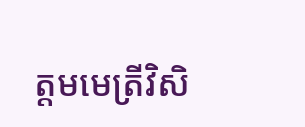ត្តមមេត្រីវិសិ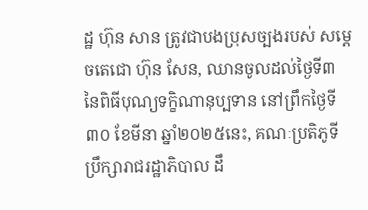ដ្ឋ ហ៊ុន សាន ត្រូវជាបងប្រុសច្បងរបស់ សម្តេចតេជោ ហ៊ុន សែន, ឈានចូលដល់ថ្ងៃទី៣ នៃពិធីបុណ្យទក្ខិណានុប្បទាន នៅព្រឹកថ្ងៃទី៣០ ខែមីនា ឆ្នាំ២០២៥នេះ, គណៈប្រតិភូទីប្រឹក្សារាជរដ្ឋាភិបាល ដឹ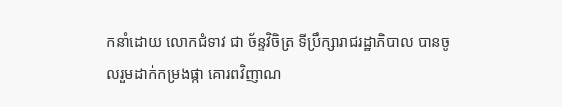កនាំដោយ លោកជំទាវ ជា ច័ន្ទវិចិត្រ ទីប្រឹក្សារាជរដ្ឋាភិបាល បានចូលរួមដាក់កម្រងផ្កា គោរពវិញាណ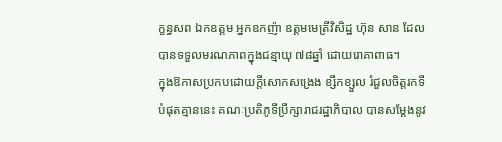ក្ខន្ធសព ឯកឧត្តម អ្នកឧកញ៉ា ឧត្តមមេត្រីវិសិដ្ឋ ហ៊ុន សាន ដែលបានទទួលមរណភាពក្នុងជន្មាយុ ៧៨ឆ្នាំ ដោយរោគាពាធ។
ក្នុងឱកាសប្រកបដោយក្តីសោកសង្រេង ខ្សឹកខ្សួល រំជួលចិត្តរកទីបំផុតគ្មាននេះ គណៈប្រតិភូទីប្រឹក្សារាជរដ្ឋាភិបាល បានសម្ដែងនូវ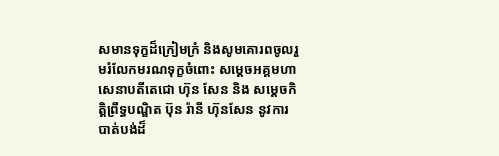សមានទុក្ខដ៏ក្រៀមក្រំ និងសូមគោរពចូលរួមរំលែកមរណទុក្ខចំពោះ សម្តេចអគ្គមហាសេនាបតីតេជោ ហ៊ុន សែន និង សម្ដេចកិត្តិព្រឹទ្ធបណ្ឌិត ប៊ុន រ៉ានី ហ៊ុនសែន នូវការបាត់បង់ដ៏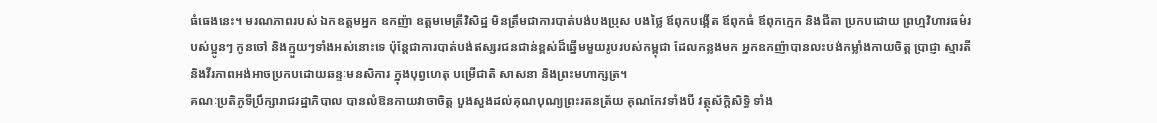ធំធេងនេះ។ មរណភាពរបស់ ឯកឧត្តមអ្នក ឧកញ៉ា ឧត្តមមេត្រីវិសិដ្ឋ មិនត្រឹមជាការបាត់បង់បងប្រុស បងថ្លៃ ឪពុកបង្កើត ឪពុកធំ ឪពុកក្មេក និងជីតា ប្រកបដោយ ព្រហ្មវិហារធម៌របស់ប្អូនៗ កូនចៅ និងក្មួយៗទាំងអស់នោះទេ ប៉ុន្តែជាការបាត់បង់ឥស្សរជនជាន់ខ្ពស់ដ៏ឆ្នើមមួយរូបរបស់កម្ពុជា ដែលកន្លងមក អ្នកឧកញ៉ាបានលះបង់កម្លាំងកាយចិត្ត ប្រាជ្ញា ស្មារតី និងវីរភាពអង់អាចប្រកបដោយឆន្ទៈមនសិការ ក្នុងបុព្វហេតុ បម្រើជាតិ សាសនា និងព្រះមហាក្សត្រ។
គណៈប្រតិភូទីប្រឹក្សារាជរដ្ឋាភិបាល បានលំឱនកាយវាចាចិត្ត បួងសួងដល់គុណបុណ្យព្រះរតនត្រ័យ គុណកែវទាំងបី វត្ថុស័ក្ដិសិទ្ធិ ទាំង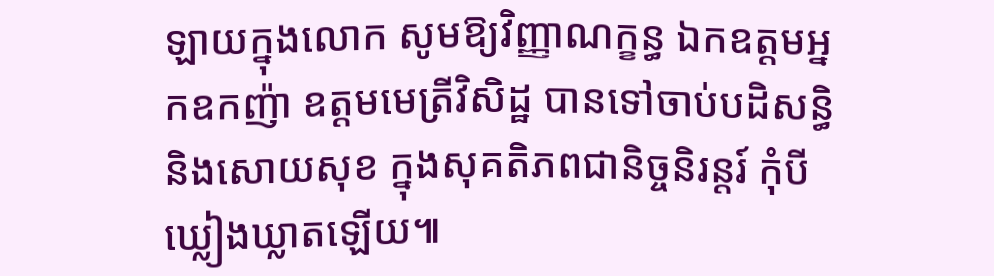ឡាយក្នុងលោក សូមឱ្យវិញ្ញាណក្ខន្ធ ឯកឧត្តមអ្នកឧកញ៉ា ឧត្ដមមេត្រីវិសិដ្ឋ បានទៅចាប់បដិសន្ធិ និងសោយសុខ ក្នុងសុគតិភពជានិច្ចនិរន្តរ៍ កុំបីឃ្លៀងឃ្លាតឡើយ៕